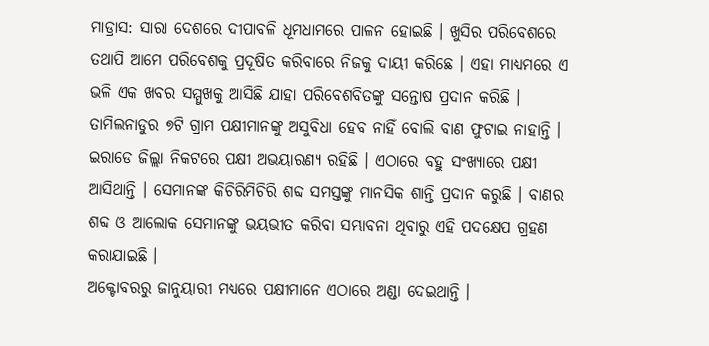ମାଡ୍ରାସ: ସାରା ଦେଶରେ ଦୀପାବଳି ଧୂମଧାମରେ ପାଳନ ହୋଇଛି । ଖୁସିର ପରିବେଶରେ ତଥାପି ଆମେ ପରିବେଶକୁ ପ୍ରଦୂଷିତ କରିବାରେ ନିଜକୁ ଦାୟୀ କରିଛେ । ଏହା ମାଧ୍ୟମରେ ଏ ଭଳି ଏକ ଖବର ସମ୍ମୁଖକୁ ଆସିଛି ଯାହା ପରିବେଶବିତଙ୍କୁ ସନ୍ତୋଷ ପ୍ରଦାନ କରିଛି । ତାମିଲନାଡୁର ୭ଟି ଗ୍ରାମ ପକ୍ଷୀମାନଙ୍କୁ ଅସୁବିଧା ହେବ ନାହିଁ ବୋଲି ବାଣ ଫୁଟାଇ ନାହାନ୍ତି । ଇରାଡେ ଜିଲ୍ଲା ନିକଟରେ ପକ୍ଷୀ ଅଭୟାରଣ୍ୟ ରହିଛି । ଏଠାରେ ବହୁ ସଂଖ୍ୟାରେ ପକ୍ଷୀ ଆସିଥାନ୍ତି । ସେମାନଙ୍କ କିଚିରିମିଚିରି ଶବ୍ଦ ସମସ୍ତଙ୍କୁ ମାନସିକ ଶାନ୍ତି ପ୍ରଦାନ କରୁଛି । ବାଣର ଶବ୍ଦ ଓ ଆଲୋକ ସେମାନଙ୍କୁ ଭୟଭୀତ କରିବା ସମ୍ଭାବନା ଥିବାରୁ ଏହି ପଦକ୍ଷେପ ଗ୍ରହଣ କରାଯାଇଛି ।
ଅକ୍ଟୋବରରୁ ଜାନୁୟାରୀ ମଧ୍ୟରେ ପକ୍ଷୀମାନେ ଏଠାରେ ଅଣ୍ଡା ଦେଇଥାନ୍ତି ।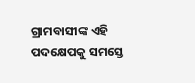ଗ୍ରାମବାସୀଙ୍କ ଏହି ପଦକ୍ଷେପକୁ ସମସ୍ତେ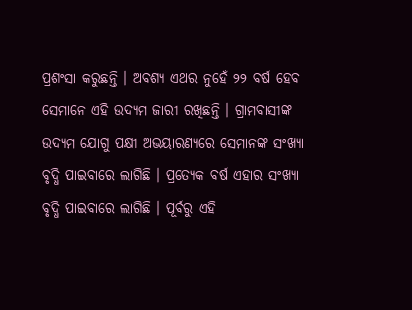ପ୍ରଶଂସା କରୁଛନ୍ତି । ଅବଶ୍ୟ ଏଥର ନୁହେଁ ୨୨ ବର୍ଷ ହେବ ସେମାନେ ଏହି ଉଦ୍ୟମ ଜାରୀ ରଖିଛନ୍ତି । ଗ୍ରାମବାସୀଙ୍କ ଉଦ୍ୟମ ଯୋଗୁ ପକ୍ଷୀ ଅଭୟାରଣ୍ୟରେ ସେମାନଙ୍କ ସଂଖ୍ୟା ବୃଦ୍ଧି ପାଇବାରେ ଲାଗିଛି । ପ୍ରତ୍ୟେକ ବର୍ଷ ଏହାର ସଂଖ୍ୟା ବୃଦ୍ଧି ପାଇବାରେ ଲାଗିଛି । ପୂର୍ବରୁ ଏହି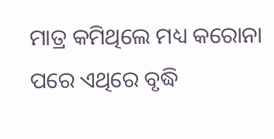ମାତ୍ର କମିଥିଲେ ମଧ୍ୟ କରୋନା ପରେ ଏଥିରେ ବୃଦ୍ଧି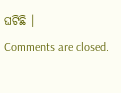ଘଟିଛି ।
Comments are closed.